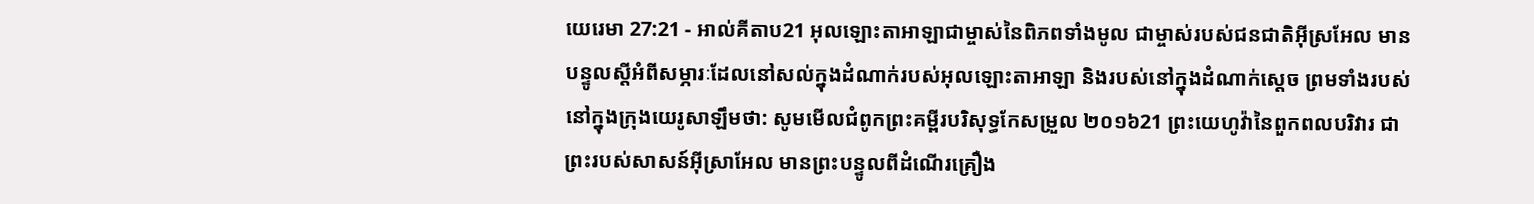យេរេមា 27:21 - អាល់គីតាប21 អុលឡោះតាអាឡាជាម្ចាស់នៃពិភពទាំងមូល ជាម្ចាស់របស់ជនជាតិអ៊ីស្រអែល មានបន្ទូលស្ដីអំពីសម្ភារៈដែលនៅសល់ក្នុងដំណាក់របស់អុលឡោះតាអាឡា និងរបស់នៅក្នុងដំណាក់ស្ដេច ព្រមទាំងរបស់នៅក្នុងក្រុងយេរូសាឡឹមថា: សូមមើលជំពូកព្រះគម្ពីរបរិសុទ្ធកែសម្រួល ២០១៦21 ព្រះយេហូវ៉ានៃពួកពលបរិវារ ជាព្រះរបស់សាសន៍អ៊ីស្រាអែល មានព្រះបន្ទូលពីដំណើរគ្រឿង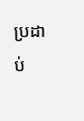ប្រដាប់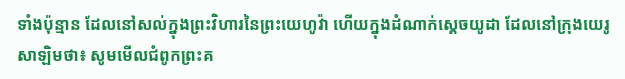ទាំងប៉ុន្មាន ដែលនៅសល់ក្នុងព្រះវិហារនៃព្រះយេហូវ៉ា ហើយក្នុងដំណាក់ស្តេចយូដា ដែលនៅក្រុងយេរូសាឡិមថា៖ សូមមើលជំពូកព្រះគ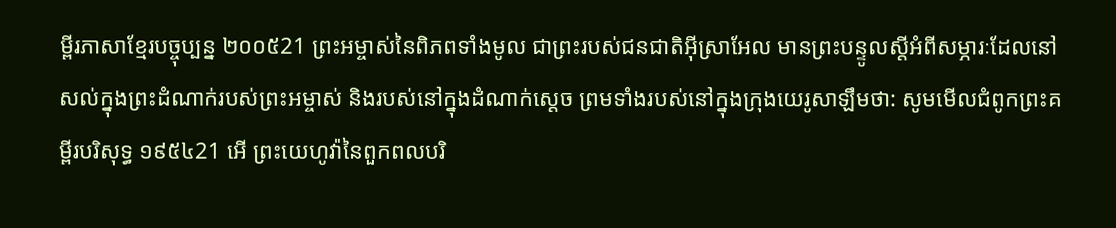ម្ពីរភាសាខ្មែរបច្ចុប្បន្ន ២០០៥21 ព្រះអម្ចាស់នៃពិភពទាំងមូល ជាព្រះរបស់ជនជាតិអ៊ីស្រាអែល មានព្រះបន្ទូលស្ដីអំពីសម្ភារៈដែលនៅសល់ក្នុងព្រះដំណាក់របស់ព្រះអម្ចាស់ និងរបស់នៅក្នុងដំណាក់ស្ដេច ព្រមទាំងរបស់នៅក្នុងក្រុងយេរូសាឡឹមថា: សូមមើលជំពូកព្រះគម្ពីរបរិសុទ្ធ ១៩៥៤21 អើ ព្រះយេហូវ៉ានៃពួកពលបរិ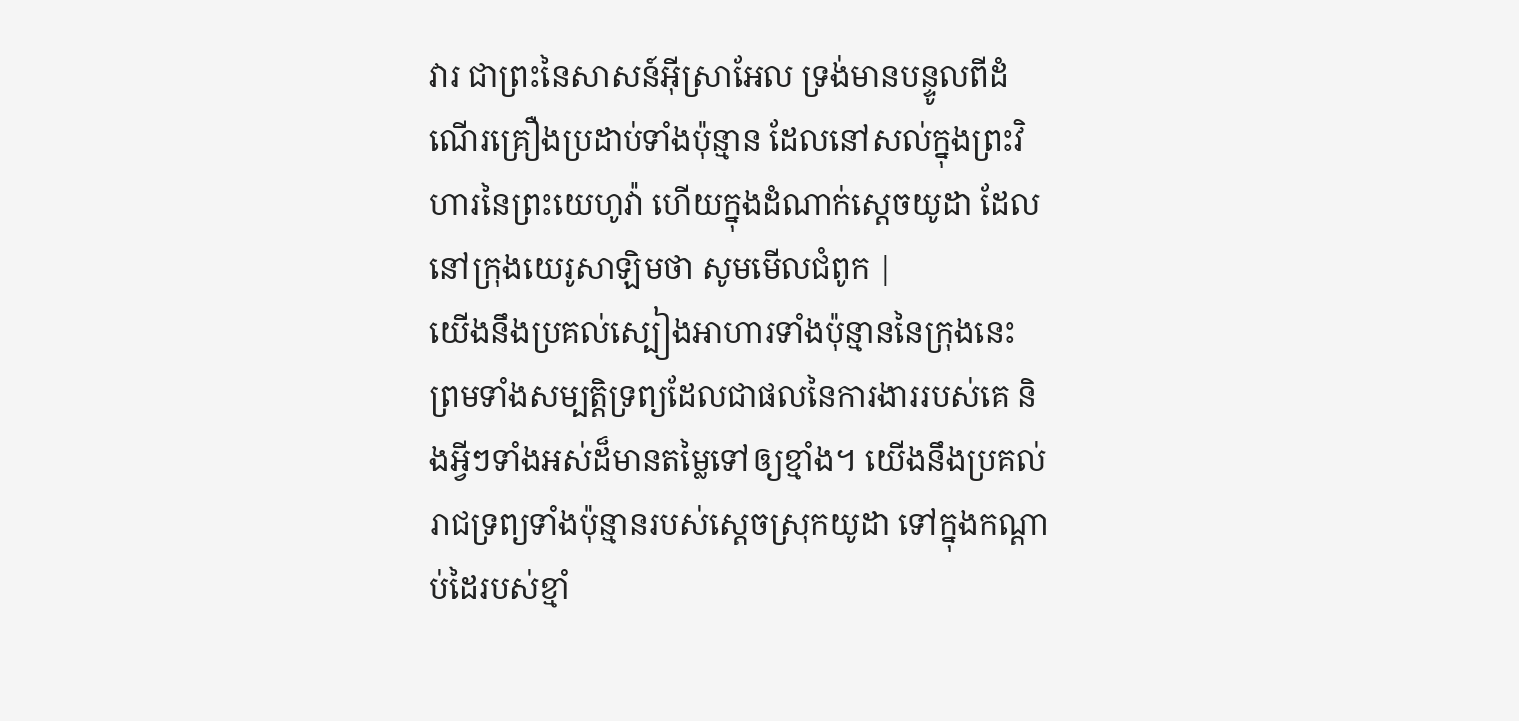វារ ជាព្រះនៃសាសន៍អ៊ីស្រាអែល ទ្រង់មានបន្ទូលពីដំណើរគ្រឿងប្រដាប់ទាំងប៉ុន្មាន ដែលនៅសល់ក្នុងព្រះវិហារនៃព្រះយេហូវ៉ា ហើយក្នុងដំណាក់ស្តេចយូដា ដែលនៅក្រុងយេរូសាឡិមថា សូមមើលជំពូក |
យើងនឹងប្រគល់ស្បៀងអាហារទាំងប៉ុន្មាននៃក្រុងនេះ ព្រមទាំងសម្បត្តិទ្រព្យដែលជាផលនៃការងាររបស់គេ និងអ្វីៗទាំងអស់ដ៏មានតម្លៃទៅឲ្យខ្មាំង។ យើងនឹងប្រគល់រាជទ្រព្យទាំងប៉ុន្មានរបស់ស្ដេចស្រុកយូដា ទៅក្នុងកណ្ដាប់ដៃរបស់ខ្មាំ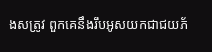ងសត្រូវ ពួកគេនឹងរឹបអូសយកជាជយភ័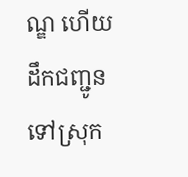ណ្ឌ ហើយដឹកជញ្ជូនទៅស្រុក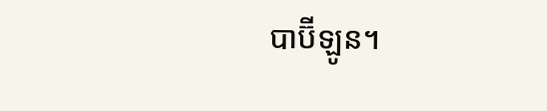បាប៊ីឡូន។